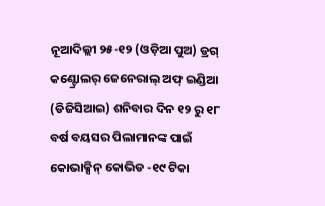ନୂଆଦିଲ୍ଲୀ ୨୫-୧୨ (ଓଡ଼ିଆ ପୁଅ) ଡ୍ରଗ୍ କଣ୍ଟ୍ରୋଲର୍ ଜେନେରାଲ୍ ଅଫ୍ ଇଣ୍ଡିଆ (ଡିଜିସିଆଇ) ଶନିବାର ଦିନ ୧୨ ରୁ ୧୮ ବର୍ଷ ବୟସର ପିଲାମାନଙ୍କ ପାଇଁ କୋଭାକ୍ସିନ୍ କୋଭିଡ -୧୯ ଟିକା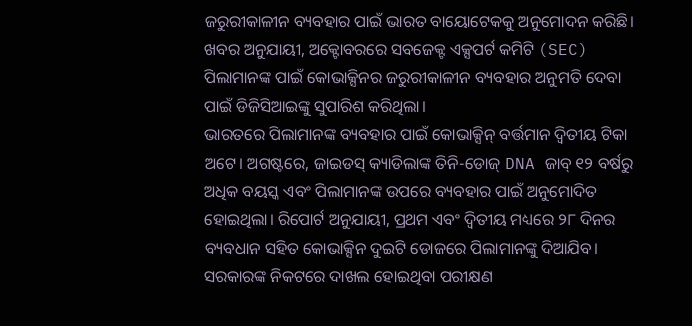ଜରୁରୀକାଳୀନ ବ୍ୟବହାର ପାଇଁ ଭାରତ ବାୟୋଟେକକୁ ଅନୁମୋଦନ କରିଛି। ଖବର ଅନୁଯାୟୀ, ଅକ୍ଟୋବରରେ ସବଜେକ୍ଟ ଏକ୍ସପର୍ଟ କମିଟି (SEC) ପିଲାମାନଙ୍କ ପାଇଁ କୋଭାକ୍ସିନର ଜରୁରୀକାଳୀନ ବ୍ୟବହାର ଅନୁମତି ଦେବା ପାଇଁ ଡିଜିସିଆଇଙ୍କୁ ସୁପାରିଶ କରିଥିଲା।
ଭାରତରେ ପିଲାମାନଙ୍କ ବ୍ୟବହାର ପାଇଁ କୋଭାକ୍ସିନ୍ ବର୍ତ୍ତମାନ ଦ୍ୱିତୀୟ ଟିକା ଅଟେ। ଅଗଷ୍ଟରେ, ଜାଇଡସ୍ କ୍ୟାଡିଲାଙ୍କ ତିନି-ଡୋଜ୍ DNA ଜାବ୍ ୧୨ ବର୍ଷରୁ ଅଧିକ ବୟସ୍କ ଏବଂ ପିଲାମାନଙ୍କ ଉପରେ ବ୍ୟବହାର ପାଇଁ ଅନୁମୋଦିତ ହୋଇଥିଲା। ରିପୋର୍ଟ ଅନୁଯାୟୀ, ପ୍ରଥମ ଏବଂ ଦ୍ୱିତୀୟ ମଧ୍ୟରେ ୨୮ ଦିନର ବ୍ୟବଧାନ ସହିତ କୋଭାକ୍ସିନ ଦୁଇଟି ଡୋଜରେ ପିଲାମାନଙ୍କୁ ଦିଆଯିବ। ସରକାରଙ୍କ ନିକଟରେ ଦାଖଲ ହୋଇଥିବା ପରୀକ୍ଷଣ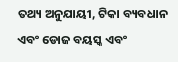ତଥ୍ୟ ଅନୁଯାୟୀ, ଟିକା ବ୍ୟବଧାନ ଏବଂ ଡୋଜ ବୟସ୍କ ଏବଂ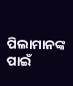ପିଲାମାନଙ୍କ ପାଇଁ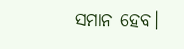ସମାନ ହେବ।